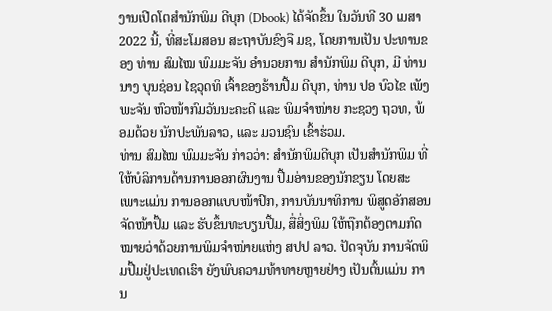ງານເປີດໂຕສໍານັກພິມ ດີບຸກ (Dbook) ໄດ້ຈັດຂຶ້ນ ໃນວັນທີ 30 ເມສາ 2022 ນີ້, ທີ່ສະໂມສອນ ສະຖາບັນຂົງຈື ມຊ, ໂດຍການເປັນ ປະທານຂອງ ທ່ານ ສົມໄໝ ພົມມະຈັນ ອໍານວຍການ ສໍານັກພິມ ດີບຸກ, ມີ ທ່ານ ນາງ ບຸນຊ່ອນ ໄຊວຸດທິ ເຈົ້າຂອງຮ້ານປື້ມ ດີບຸກ, ທ່ານ ປອ ບົວໄຂ ເພັງພະຈັນ ຫົວໜ້າກົມວັນນະຄະດີ ແລະ ພິມຈຳໜ່າຍ ກະຊວງ ຖວທ, ພ້ອມດ້ວຍ ນັກປະພັນລາວ, ແລະ ມວນຊົນ ເຂົ້າຮ່ວມ.
ທ່ານ ສົມໄໝ ພົມມະຈັນ ກ່າວວ່າ: ສຳນັກພິມດີບຸກ ເປັນສໍານັກພິມ ທີ່ໃຫ້ບໍລິການດ້ານການອອກຜົນງານ ປື້ມອ່ານຂອງນັກຂຽນ ໂດຍສະເພາະແມ່ນ ການອອກແບບໜ້າປົກ, ການບັນນາທິການ ພິສູດອັກສອນ ຈັດໜ້າປຶ້ມ ແລະ ຮັບຂຶ້ນທະບຽນປື້ມ, ສື່ສິ່ງພິມ ໃຫ້ຖືກຕ້ອງຕາມກົດໝາຍວ່າດ້ວຍການພິມຈຳໜ່າຍແຫ່ງ ສປປ ລາວ. ປັດຈຸບັນ ການຈັດພິມປື້ມຢູ່ປະເທດເຮົາ ຍັງພົບຄວາມທ້າທາຍຫຼາຍຢ່າງ ເປັນຕົ້ນແມ່ນ ການ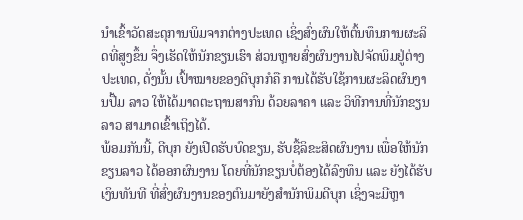ນຳເຂົ້າວັດສະດຸການພິມຈາກຕ່າງປະເທດ ເຊິ່ງສົ່ງຜົນໃຫ້ຕົ້ນທຶນການຜະລິດທີ່ສູງຂຶ້ນ ຈຶ່ງເຮັດໃຫ້ນັກຂຽນເຮົາ ສ່ວນຫຼາຍສົ່ງຜົນງານໄປຈັດພິມຢູ່ຕ່າງປະເທດ, ດັ່ງນັ້ນ ເປົ້າໝາຍຂອງດີບຸກກໍຄື ການໄດ້ຮັບໃຊ້ການຜະລິດຜົນງານປື້ມ ລາວ ໃຫ້ໄດ້ມາດຕະຖານສາກົນ ດ້ວຍລາຄາ ແລະ ວິທີການທີ່ນັກຂຽນ ລາວ ສາມາດເຂົ້າເຖິງໄດ້.
ພ້ອມກັນນີ້, ດີບຸກ ຍັງເປີດຮັບບົດຂຽນ, ຮັບຊື້ລິຂະສິດຜົນງານ ເພື່ອໃຫ້ນັກຂຽນລາວ ໄດ້ອອກຜົນງານ ໂດຍທີ່ນັກຂຽນບໍ່ຕ້ອງໄດ້ລົງທຶນ ແລະ ຍັງໄດ້ຮັບເງິນທັນທີ ທີ່ສົ່ງຜົນງານຂອງຕົນມາຍັງສຳນັກພິມດີບຸກ ເຊິ່ງຈະມີຫຼາ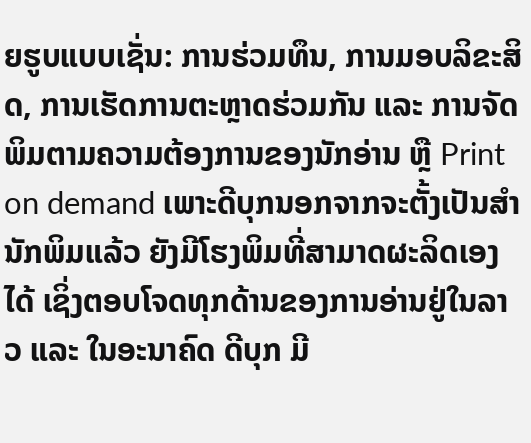ຍຮູບແບບເຊັ່ນ: ການຮ່ວມທຶນ, ການມອບລິຂະສິດ, ການເຮັດການຕະຫຼາດຮ່ວມກັນ ແລະ ການຈັດພິມຕາມຄວາມຕ້ອງການຂອງນັກອ່ານ ຫຼື Print on demand ເພາະດີບຸກນອກຈາກຈະຕັ້ງເປັນສຳນັກພິມແລ້ວ ຍັງມີໂຮງພິມທີ່ສາມາດຜະລິດເອງໄດ້ ເຊິ່ງຕອບໂຈດທຸກດ້ານຂອງການອ່ານຢູ່ໃນລາວ ແລະ ໃນອະນາຄົດ ດີບຸກ ມີ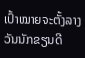ເປົ້າໝາຍຈະຕັ້ງລາງວັນນັກຂຽນດີ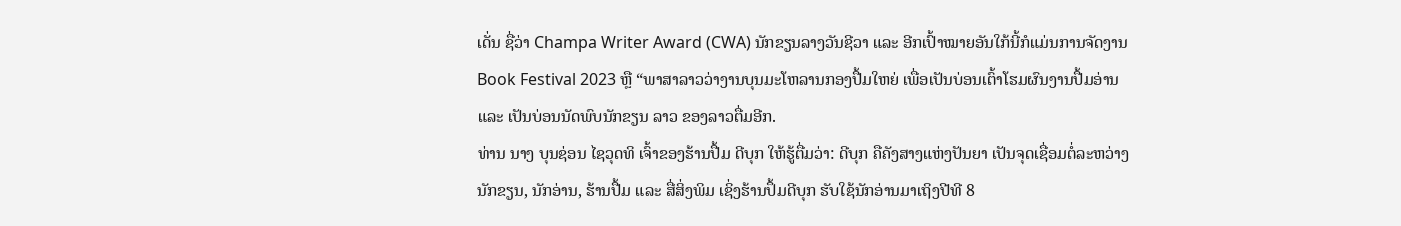ເດັ່ນ ຊື່ວ່າ Champa Writer Award (CWA) ນັກຂຽນລາງວັນຊີວາ ແລະ ອີກເປົ້າໝາຍອັນໃກ້ນີ້ກໍແມ່ນການຈັດງານ Book Festival 2023 ຫຼື “ພາສາລາວວ່າງານບຸນມະໂຫລານກອງປື້ມໃຫຍ່ ເພື່ອເປັນບ່ອນເຕົ້າໂຮມຜົນງານປື້ມອ່ານ ແລະ ເປັນບ່ອນນັດພົບນັກຂຽນ ລາວ ຂອງລາວຕື່ມອີກ.
ທ່ານ ນາງ ບຸນຊ່ອນ ໄຊວຸດທິ ເຈົ້າຂອງຮ້ານປື້ມ ດີບຸກ ໃຫ້ຮູ້ຕື່ມວ່າ: ດີບຸກ ຄືຄັງສາງແຫ່ງປັນຍາ ເປັນຈຸດເຊື່ອມຕໍ່ລະຫວ່າງ ນັກຂຽນ, ນັກອ່ານ, ຮ້ານປື້ມ ແລະ ສື່ສິ່ງພິມ ເຊິ່ງຮ້ານປຶ້ມດີບຸກ ຮັບໃຊ້ນັກອ່ານມາເຖິງປີທີ 8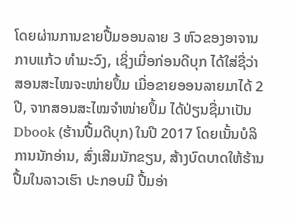ໂດຍຜ່ານການຂາຍປື້ມອອນລາຍ 3 ຫົວຂອງອາຈານ ກາບແກ້ວ ທຳມະວົງ, ເຊິ່ງເມື່ອກ່ອນດີບຸກ ໄດ້ໃສ່ຊື່ວ່າ ສອນສະໄໝຈະໜ່າຍປຶ້ມ ເມື່ອຂາຍອອນລາຍມາໄດ້ 2 ປີ, ຈາກສອນສະໄໝຈຳໜ່າຍປຶ້ມ ໄດ້ປ່ຽນຊື່ມາເປັນ Dbook (ຮ້ານປື້ມດີບຸກ) ໃນປີ 2017 ໂດຍເນັ້ນບໍລິການນັກອ່ານ, ສົ່ງເສີມນັກຂຽນ, ສ້າງບົດບາດໃຫ້ຮ້ານປື້ມໃນລາວເຮົາ ປະກອບມີ ປື້ມອ່າ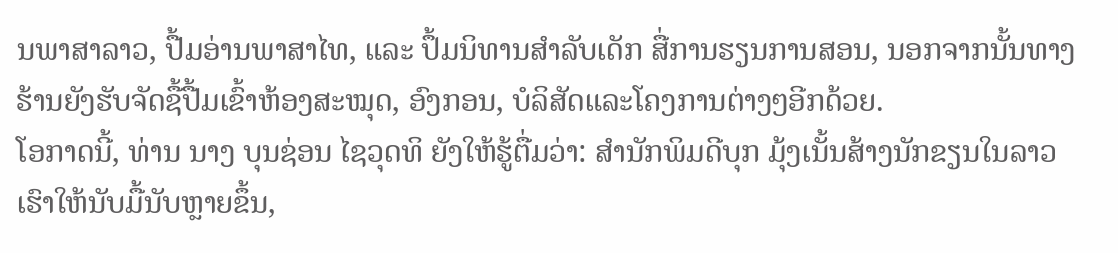ນພາສາລາວ, ປື້ມອ່ານພາສາໄທ, ແລະ ປຶ້ມນິທານສໍາລັບເດັກ ສື່ການຮຽນການສອນ, ນອກຈາກນັ້ນທາງຮ້ານຍັງຮັບຈັດຊື້ປື້ມເຂົ້າຫ້ອງສະໝຸດ, ອົງກອນ, ບໍລິສັດແລະໂຄງການຕ່າງໆອີກດ້ວຍ.
ໂອກາດນີ້, ທ່ານ ນາງ ບຸນຊ່ອນ ໄຊວຸດທິ ຍັງໃຫ້ຮູ້ຕື່ມວ່າ: ສຳນັກພິມດີບຸກ ມຸ້ງເນັ້ນສ້າງນັກຂຽນໃນລາວເຮົາໃຫ້ນັບມື້ນັບຫຼາຍຂຶ້ນ,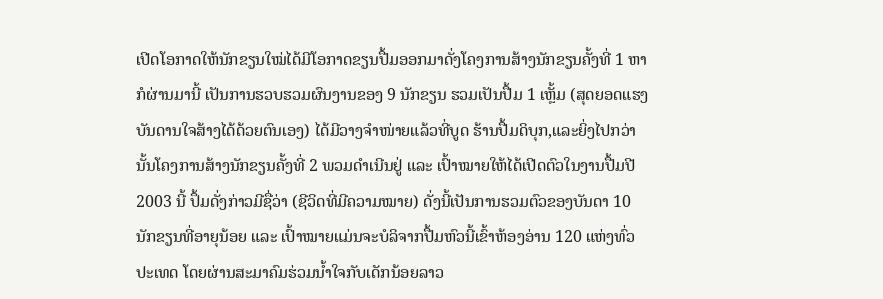ເປີດໂອກາດໃຫ້ນັກຂຽນໃໝ່ໄດ້ມີໂອກາດຂຽນປື້ມອອກມາດັ່ງໂຄງການສ້າງນັກຂຽນຄັ້ງທີ່ 1 ຫາກໍຜ່ານມານີ້ ເປັນການຮວບຮວມຜົນງານຂອງ 9 ນັກຂຽນ ຮວມເປັນປື້ມ 1 ເຫຼັ້ມ (ສຸດຍອດແຮງບັນດານໃຈສ້າງໄດ້ດ້ວຍຕົນເອງ) ໄດ້ມີວາງຈຳໜ່າຍແລ້ວທີ່ບູດ ຮ້ານປື້ມດິບຸກ,ແລະຍິ່ງໄປກວ່ານັ້ນໂຄງການສ້າງນັກຂຽນຄັ້ງທີ່ 2 ພວມດໍາເນີນຢູ່ ແລະ ເປົ້າໝາຍໃຫ້ໄດ້ເປີດຕົວໃນງານປື້ມປີ 2003 ນີ້ ປຶ້ມດັ່ງກ່າວມີຊື່ວ່າ (ຊີວິດທີ່ມີຄວາມໝາຍ) ດັ່ງນີ້ເປັນການຮວມຕົວຂອງບັນດາ 10 ນັກຂຽນທີ່ອາຍຸນ້ອຍ ແລະ ເປົ້າໝາຍແມ່ນຈະບໍລິຈາກປື້ມຫົວນີ້ເຂົ້າຫ້ອງອ່ານ 120 ແຫ່ງທົ່ວປະເທດ ໂດຍຜ່ານສະມາຄົມຮ່ວມນໍ້າໃຈກັບເດັກນ້ອຍລາວ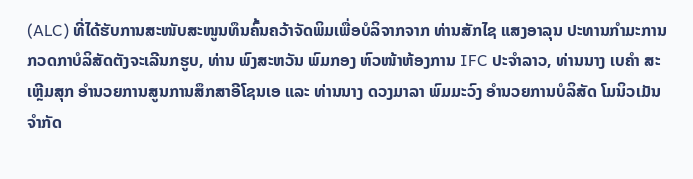(ALC) ທີ່ໄດ້ຮັບການສະໜັບສະໜູນທຶນຄົ້ນຄວ້າຈັດພິມເພື່ອບໍລິຈາກຈາກ ທ່ານສັກໄຊ ແສງອາລຸນ ປະທານກຳມະການກວດກາບໍລິສັດຕັງຈະເລີນກຮູບ, ທ່ານ ພົງສະຫວັນ ພົມກອງ ຫົວໜ້າຫ້ອງການ IFC ປະຈໍາລາວ, ທ່ານນາງ ເບຄຳ ສະເຫຼີມສຸກ ອຳນວຍການສູນການສຶກສາອີໂຊນເອ ແລະ ທ່ານນາງ ດວງມາລາ ພົມມະວົງ ອໍານວຍການບໍລິສັດ ໂມນິວເມັນຈຳກັດ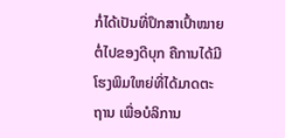ກໍ່ໄດ້ເປັນທີ່ປຶກສາເປົ້າໝາຍຕໍ່ໄປຂອງດີບຸກ ຄືການໄດ້ມີໂຮງພິມໃຫຍ່ທີ່ໄດ້ມາດຕະຖານ ເພື່ອບໍລິການ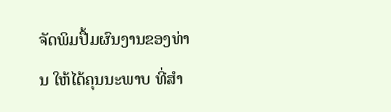ຈັດພິມປື້ມຜົນງານຂອງທ່ານ ໃຫ້ໄດ້ຄຸນນະພາບ ທີ່ສໍາ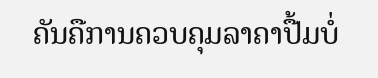ຄັນຄືການຄວບຄຸມລາຄາປື້ມບໍ່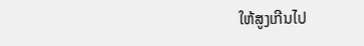ໃຫ້ສູງເກີນໄປ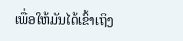ເພື່ອໃຫ້ມັນໄດ້ເຂົ້າເຖິງ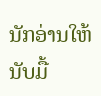ນັກອ່ານໃຫ້ນັບມື້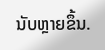ນັບຫຼາຍຂຶ້ນ.